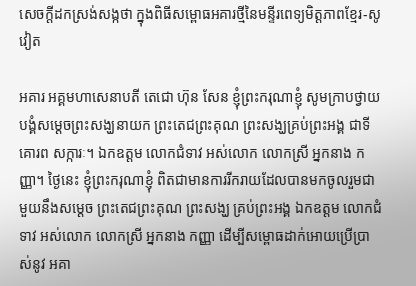សេចក្តីដកស្រង់សង្កថា ក្នុងពិធីសម្ពោធអគារថ្មីនៃមន្ទីរពេទ្យមិត្តភាពខ្មែរ-សូវៀត

អគារ អគ្គមហាសេនាបតី តេជោ ហ៊ុន សែន ខ្ញុំព្រះករុណាខ្ញុំ សូមក្រាបថ្វាយបង្គំសម្ដេចព្រះសង្ឃនាយក ព្រះតេជព្រះគុណ ព្រះសង្ឃគ្រប់ព្រះអង្គ ជាទីគោរព សក្ការៈ។ ឯកឧត្តម លោកជំទាវ អស់លោក លោកស្រី អ្នកនាង កញ្ញា។ ថ្ងៃនេះ ខ្ញុំព្រះករុណាខ្ញុំ ពិតជាមានការរីករាយដែលបានមកចូលរួមជាមួយនឹងសម្ដេច ព្រះតេជព្រះគុណ ព្រះសង្ឃ គ្រប់ព្រះអង្គ ឯកឧត្តម លោកជំទាវ អស់លោក លោកស្រី អ្នកនាង កញ្ញា ដើម្បីសម្ពោធដាក់អោយប្រើប្រាស់នូវ អគា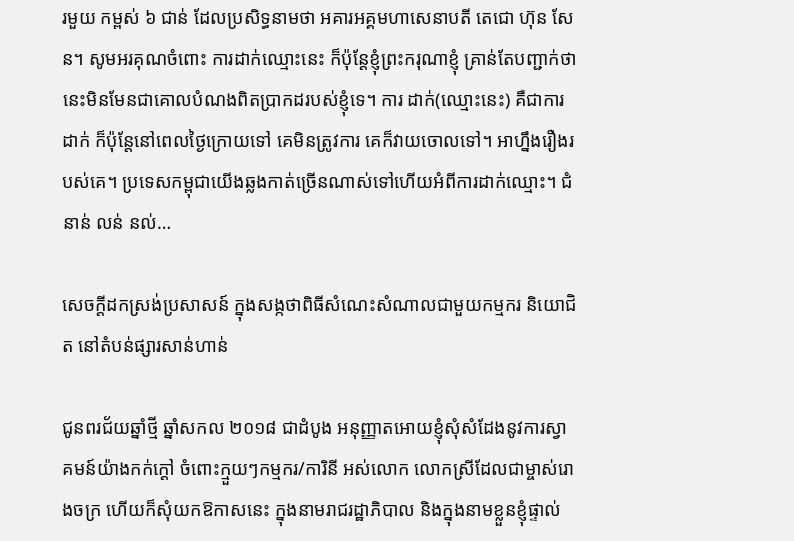រមួយ កម្ពស់ ៦ ជាន់ ដែលប្រសិទ្ធនាមថា អគារអគ្គមហាសេនាបតី តេជោ ហ៊ុន សែន។ សូមអរគុណចំពោះ ការដាក់ឈ្មោះនេះ ក៏ប៉ុន្តែខ្ញុំព្រះករុណាខ្ញុំ គ្រាន់តែបញ្ជាក់ថា នេះមិនមែនជាគោលបំណងពិតប្រាកដរបស់ខ្ញុំទេ។ ការ ដាក់(ឈ្មោះនេះ) គឺជាការដាក់ ក៏ប៉ុន្តែនៅពេលថ្ងៃក្រោយទៅ គេមិនត្រូវការ គេក៏វាយចោលទៅ។ អាហ្នឹងរឿងរបស់គេ។ ប្រទេសកម្ពុជាយើងឆ្លងកាត់ច្រើនណាស់ទៅហើយអំពីការដាក់ឈ្មោះ។ ជំនាន់ លន់ នល់…

សេចក្តីដកស្រង់ប្រសាសន៍ ក្នុងសង្កថាពិធីសំណេះសំណាលជាមួយកម្មករ និយោជិត នៅតំបន់ផ្សារសាន់ហាន់

ជូនពរជ័យឆ្នាំថ្មី ឆ្នាំសកល ២០១៨ ជាដំបូង អនុញ្ញាតអោយខ្ញុំសុំសំដែងនូវការស្វាគមន៍យ៉ាងកក់ក្ដៅ ចំពោះក្មួយៗកម្មករ/ការិនី អស់លោក លោកស្រីដែលជាម្ចាស់រោងចក្រ ហើយក៏សុំយកឱកាសនេះ ក្នុងនាមរាជរដ្ឋាភិបាល និងក្នុងនាមខ្លួនខ្ញុំផ្ទាល់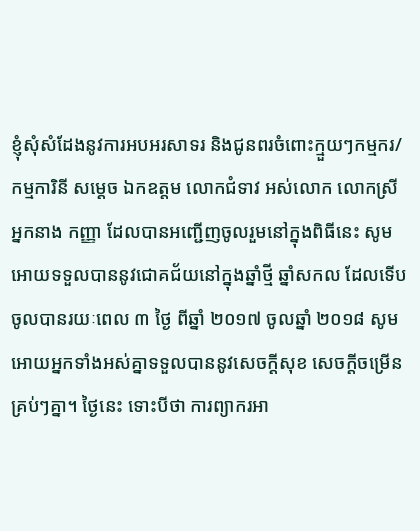ខ្ញុំសុំសំដែងនូវការអបអរសាទរ និងជូនពរចំពោះក្មួយៗកម្មករ/កម្មការិនី សម្ដេច ឯកឧត្តម លោកជំទាវ អស់លោក លោកស្រី អ្នកនាង កញ្ញា ដែលបានអញ្ជើញចូលរួមនៅក្នុងពិធីនេះ សូមអោយទទួលបាននូវជោគជ័យនៅក្នុងឆ្នាំថ្មី ឆ្នាំសកល ដែលទើបចូលបានរយៈពេល ៣ ថ្ងៃ ពីឆ្នាំ ២០១៧ ចូលឆ្នាំ ២០១៨ សូមអោយអ្នកទាំងអស់គ្នាទទួលបាននូវសេចក្ដីសុខ សេចក្ដីចម្រើនគ្រប់ៗគ្នា។ ថ្ងៃនេះ ទោះបីថា ការព្យាករអា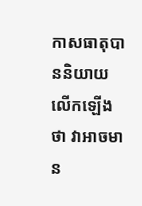កាសធាតុបាននិយាយលើកឡើងថា វាអាចមាន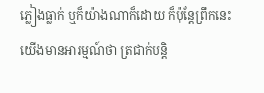ភ្លៀងធ្លាក់ ឬក៏យ៉ាងណាក៏ដោយ ក៏ប៉ុន្តែព្រឹកនេះ យើងមានអារម្មណ៍ថា ត្រជាក់បន្តិ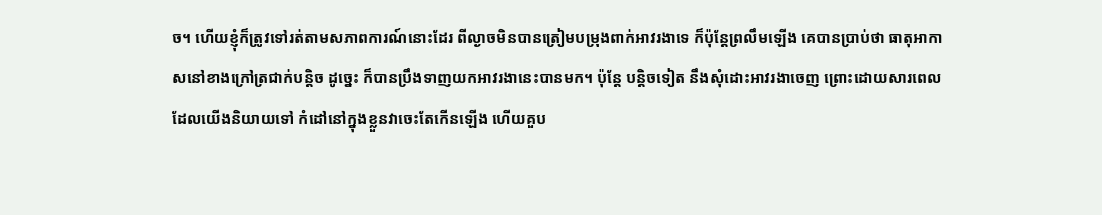ច។ ហើយខ្ញុំក៏ត្រូវទៅរត់តាមសភាពការណ៍នោះដែរ ពីល្ងាចមិនបានត្រៀមបម្រុងពាក់អាវរងាទេ ក៏ប៉ុន្តែព្រលឹមឡើង គេបានប្រាប់ថា ធាតុអាកាសនៅខាងក្រៅត្រជាក់បន្តិច ដូច្នេះ ក៏បានប្រឹងទាញយកអាវរងានេះបានមក។ ប៉ុន្តែ បន្ដិចទៀត នឹងសុំដោះអាវរងាចេញ ព្រោះដោយសារពេលដែលយើងនិយាយទៅ កំដៅនៅក្នុងខ្លួនវាចេះតែកើនឡើង ហើយគួប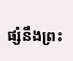ផ្សំនឹងព្រះ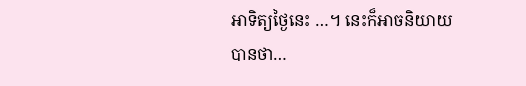អាទិត្យថ្ងៃនេះ …។ នេះក៏អាចនិយាយបានថា…